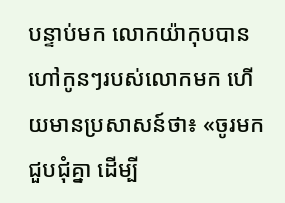បន្ទាប់មក លោកយ៉ាកុបបានហៅកូនៗរបស់លោកមក ហើយមានប្រសាសន៍ថា៖ «ចូរមកជួបជុំគ្នា ដើម្បី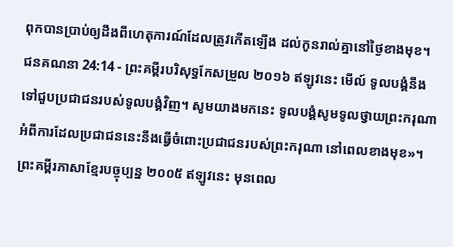ពុកបានប្រាប់ឲ្យដឹងពីហេតុការណ៍ដែលត្រូវកើតឡើង ដល់កូនរាល់គ្នានៅថ្ងៃខាងមុខ។
ជនគណនា 24:14 - ព្រះគម្ពីរបរិសុទ្ធកែសម្រួល ២០១៦ ឥឡូវនេះ មើល៍ ទូលបង្គំនឹងទៅជួបប្រជាជនរបស់ទូលបង្គំវិញ។ សូមយាងមកនេះ ទូលបង្គំសូមទូលថ្វាយព្រះករុណា អំពីការដែលប្រជាជននេះនឹងធ្វើចំពោះប្រជាជនរបស់ព្រះករុណា នៅពេលខាងមុខ»។ ព្រះគម្ពីរភាសាខ្មែរបច្ចុប្បន្ន ២០០៥ ឥឡូវនេះ មុនពេល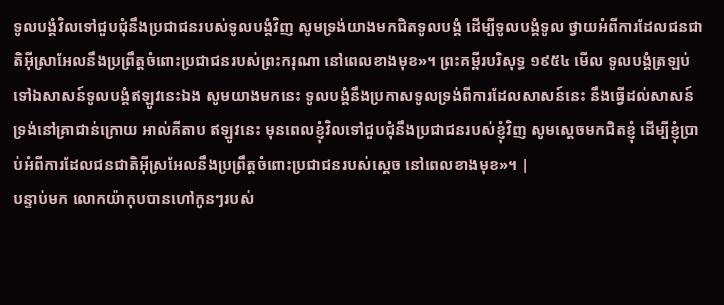ទូលបង្គំវិលទៅជួបជុំនឹងប្រជាជនរបស់ទូលបង្គំវិញ សូមទ្រង់យាងមកជិតទូលបង្គំ ដើម្បីទូលបង្គំទូល ថ្វាយអំពីការដែលជនជាតិអ៊ីស្រាអែលនឹងប្រព្រឹត្តចំពោះប្រជាជនរបស់ព្រះករុណា នៅពេលខាងមុខ»។ ព្រះគម្ពីរបរិសុទ្ធ ១៩៥៤ មើល ទូលបង្គំត្រឡប់ទៅឯសាសន៍ទូលបង្គំឥឡូវនេះឯង សូមយាងមកនេះ ទូលបង្គំនឹងប្រកាសទូលទ្រង់ពីការដែលសាសន៍នេះ នឹងធ្វើដល់សាសន៍ទ្រង់នៅគ្រាជាន់ក្រោយ អាល់គីតាប ឥឡូវនេះ មុនពេលខ្ញុំវិលទៅជួបជុំនឹងប្រជាជនរបស់ខ្ញុំវិញ សូមស្តេចមកជិតខ្ញុំ ដើម្បីខ្ញុំប្រាប់អំពីការដែលជនជាតិអ៊ីស្រអែលនឹងប្រព្រឹត្តចំពោះប្រជាជនរបស់ស្តេច នៅពេលខាងមុខ»។ |
បន្ទាប់មក លោកយ៉ាកុបបានហៅកូនៗរបស់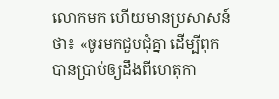លោកមក ហើយមានប្រសាសន៍ថា៖ «ចូរមកជួបជុំគ្នា ដើម្បីពុកបានប្រាប់ឲ្យដឹងពីហេតុកា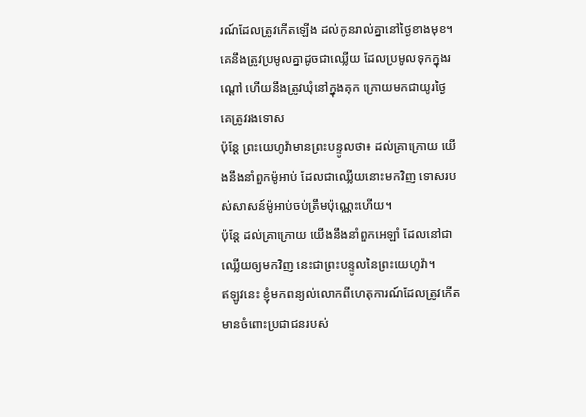រណ៍ដែលត្រូវកើតឡើង ដល់កូនរាល់គ្នានៅថ្ងៃខាងមុខ។
គេនឹងត្រូវប្រមូលគ្នាដូចជាឈ្លើយ ដែលប្រមូលទុកក្នុងរណ្ដៅ ហើយនឹងត្រូវឃុំនៅក្នុងគុក ក្រោយមកជាយូរថ្ងៃ គេត្រូវរងទោស
ប៉ុន្តែ ព្រះយេហូវ៉ាមានព្រះបន្ទូលថា៖ ដល់គ្រាក្រោយ យើងនឹងនាំពួកម៉ូអាប់ ដែលជាឈ្លើយនោះមកវិញ ទោសរបស់សាសន៍ម៉ូអាប់ចប់ត្រឹមប៉ុណ្ណេះហើយ។
ប៉ុន្តែ ដល់គ្រាក្រោយ យើងនឹងនាំពួកអេឡាំ ដែលនៅជាឈ្លើយឲ្យមកវិញ នេះជាព្រះបន្ទូលនៃព្រះយេហូវ៉ា។
ឥឡូវនេះ ខ្ញុំមកពន្យល់លោកពីហេតុការណ៍ដែលត្រូវកើតមានចំពោះប្រជាជនរបស់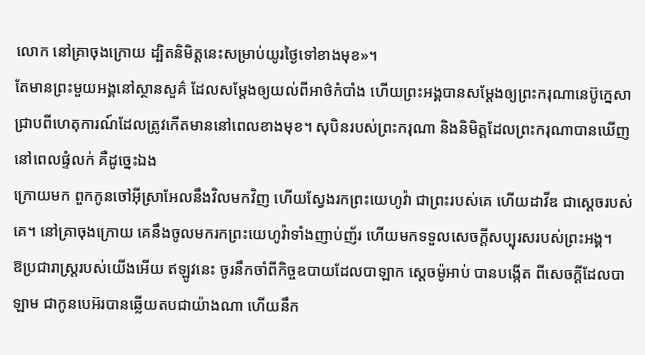លោក នៅគ្រាចុងក្រោយ ដ្បិតនិមិត្តនេះសម្រាប់យូរថ្ងៃទៅខាងមុខ»។
តែមានព្រះមួយអង្គនៅស្ថានសួគ៌ ដែលសម្ដែងឲ្យយល់ពីអាថ៌កំបាំង ហើយព្រះអង្គបានសម្ដែងឲ្យព្រះករុណានេប៊ូក្នេសាជ្រាបពីហេតុការណ៍ដែលត្រូវកើតមាននៅពេលខាងមុខ។ សុបិនរបស់ព្រះករុណា និងនិមិត្តដែលព្រះករុណាបានឃើញនៅពេលផ្ទំលក់ គឺដូច្នេះឯង
ក្រោយមក ពួកកូនចៅអ៊ីស្រាអែលនឹងវិលមកវិញ ហើយស្វែងរកព្រះយេហូវ៉ា ជាព្រះរបស់គេ ហើយដាវីឌ ជាស្តេចរបស់គេ។ នៅគ្រាចុងក្រោយ គេនឹងចូលមករកព្រះយេហូវ៉ាទាំងញាប់ញ័រ ហើយមកទទួលសេចក្ដីសប្បុរសរបស់ព្រះអង្គ។
ឱប្រជារាស្ត្ររបស់យើងអើយ ឥឡូវនេះ ចូរនឹកចាំពីកិច្ចឧបាយដែលបាឡាក ស្តេចម៉ូអាប់ បានបង្កើត ពីសេចក្ដីដែលបាឡាម ជាកូនបេអ៊របានឆ្លើយតបជាយ៉ាងណា ហើយនឹក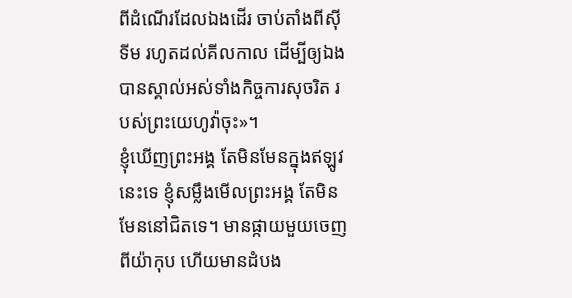ពីដំណើរដែលឯងដើរ ចាប់តាំងពីស៊ីទីម រហូតដល់គីលកាល ដើម្បីឲ្យឯងបានស្គាល់អស់ទាំងកិច្ចការសុចរិត របស់ព្រះយេហូវ៉ាចុះ»។
ខ្ញុំឃើញព្រះអង្គ តែមិនមែនក្នុងឥឡូវនេះទេ ខ្ញុំសម្លឹងមើលព្រះអង្គ តែមិនមែននៅជិតទេ។ មានផ្កាយមួយចេញពីយ៉ាកុប ហើយមានដំបង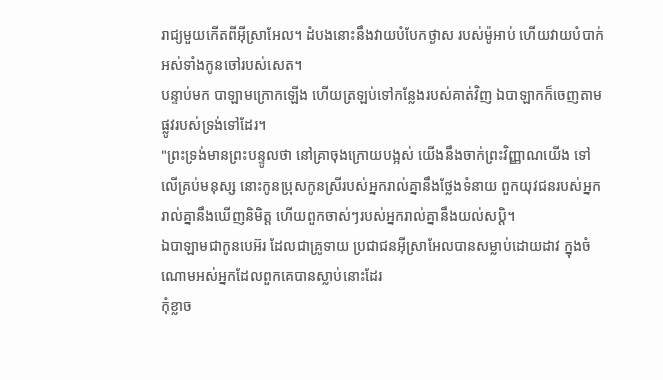រាជ្យមួយកើតពីអ៊ីស្រាអែល។ ដំបងនោះនឹងវាយបំបែកថ្ងាស របស់ម៉ូអាប់ ហើយវាយបំបាក់អស់ទាំងកូនចៅរបស់សេត។
បន្ទាប់មក បាឡាមក្រោកឡើង ហើយត្រឡប់ទៅកន្លែងរបស់គាត់វិញ ឯបាឡាកក៏ចេញតាមផ្លូវរបស់ទ្រង់ទៅដែរ។
"ព្រះទ្រង់មានព្រះបន្ទូលថា នៅគ្រាចុងក្រោយបង្អស់ យើងនឹងចាក់ព្រះវិញ្ញាណយើង ទៅលើគ្រប់មនុស្ស នោះកូនប្រុសកូនស្រីរបស់អ្នករាល់គ្នានឹងថ្លែងទំនាយ ពួកយុវជនរបស់អ្នករាល់គ្នានឹងឃើញនិមិត្ត ហើយពួកចាស់ៗរបស់អ្នករាល់គ្នានឹងយល់សប្តិ។
ឯបាឡាមជាកូនបេអ៊រ ដែលជាគ្រូទាយ ប្រជាជនអ៊ីស្រាអែលបានសម្លាប់ដោយដាវ ក្នុងចំណោមអស់អ្នកដែលពួកគេបានស្លាប់នោះដែរ
កុំខ្លាច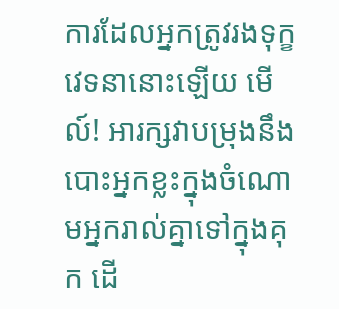ការដែលអ្នកត្រូវរងទុក្ខវេទនានោះឡើយ មើល៍! អារក្សវាបម្រុងនឹងបោះអ្នកខ្លះក្នុងចំណោមអ្នករាល់គ្នាទៅក្នុងគុក ដើ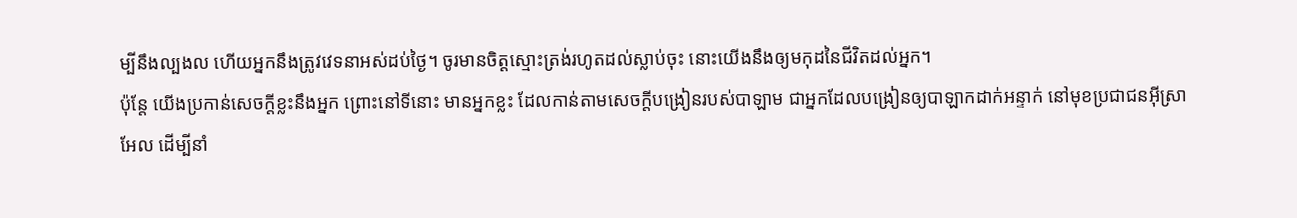ម្បីនឹងល្បងល ហើយអ្នកនឹងត្រូវវេទនាអស់ដប់ថ្ងៃ។ ចូរមានចិត្តស្មោះត្រង់រហូតដល់ស្លាប់ចុះ នោះយើងនឹងឲ្យមកុដនៃជីវិតដល់អ្នក។
ប៉ុន្តែ យើងប្រកាន់សេចក្ដីខ្លះនឹងអ្នក ព្រោះនៅទីនោះ មានអ្នកខ្លះ ដែលកាន់តាមសេចក្ដីបង្រៀនរបស់បាឡាម ជាអ្នកដែលបង្រៀនឲ្យបាឡាកដាក់អន្ទាក់ នៅមុខប្រជាជនអ៊ីស្រាអែល ដើម្បីនាំ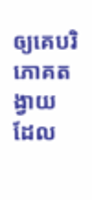ឲ្យគេបរិភោគតង្វាយ ដែល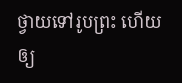ថ្វាយទៅរូបព្រះ ហើយឲ្យ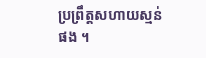ប្រព្រឹត្តសហាយស្មន់ផង ។